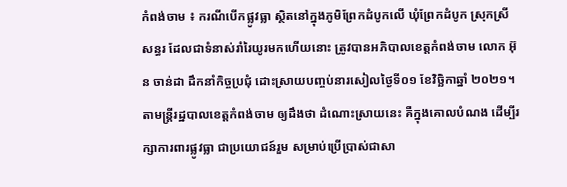កំពង់ចាម ៖ ករណីបើកផ្លូវធ្លា ស្ថិតនៅក្នុងភូមិព្រែកដំបូកលើ ឃុំព្រែកដំបូក ស្រុកស្រីសន្ធរ ដែលជាទំនាស់រាំរៃយូរមកហើយនោះ ត្រូវបានអភិបាលខេត្តកំពង់ចាម លោក អ៊ុន ចាន់ដា ដឹកនាំកិច្ចប្រជុំ ដោះស្រាយបញ្ចប់នារសៀលថ្ងៃទី០១ ខែវិច្ឆិកាឆ្នាំ ២០២១។
តាមន្ត្រីរដ្ឋបាលខេត្តកំពង់ចាម ឲ្យដឹងថា ដំណោះស្រាយនេះ គឺក្នុងគោលបំណង ដើម្បីរក្សាការពារផ្លូវធ្លា ជាប្រយោជន៍រួម សម្រាប់ប្រើប្រាស់ជាសា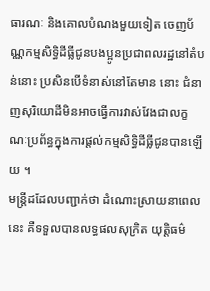ធារណៈ និងគោលបំណងមួយទៀត ចេញប័ណ្ណកម្មសិទ្ធិដីធ្លីជូនបងប្អូនប្រជាពលរដ្ឋនៅតំបន់នោះ ប្រសិនបើទំនាស់នៅតែមាន នោះ ជំនាញសុរិយោដីមិនអាចធ្វើការវាស់វែងជាលក្ខណៈប្រព័ន្ធក្នុងការផ្តល់កម្មសិទ្ធិដីធ្លីជូនបានឡើយ ។
មន្ត្រីដដែលបញ្ជាក់ថា ដំណោះស្រាយនាពេលនេះ គឺទទួលបានលទ្ធផលសុក្រិត យុត្តិធម៌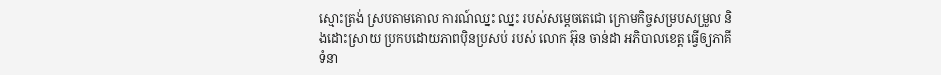ស្មោះត្រង់ ស្របតាមគោល ការណ៍ឈ្នះ ឈ្នះ របស់សម្តេចតេជោ ក្រោមកិច្ចសម្របសម្រួល និងដោះស្រាយ ប្រកបដោយភាពប៉ិនប្រសប់ របស់ លោក អ៊ុន ចាន់ដា អភិបាលខេត្ត ធ្វើឲ្យភាគីទំនា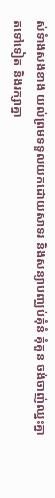ស់ទំាងសងខាង យល់ព្រមទទួលយកដោយសាទរ និងសន្យាបញ្ឈប់គុំនំ គុំគួន ចង់ចាញ់ឈ្នះគ្នាតទៅទៀត និងរក្សាគ្នា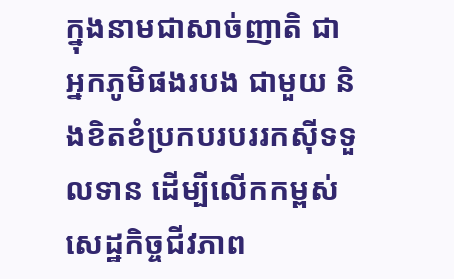ក្នុងនាមជាសាច់ញាតិ ជាអ្នកភូមិផងរបង ជាមួយ និងខិតខំប្រកបរបររកស៊ីទទួលទាន ដើម្បីលើកកម្ពស់សេដ្ឋកិច្ចជីវភាព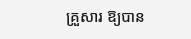គ្រួសារ ឱ្យបាន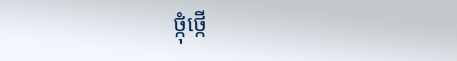ថ្កុំថ្កើ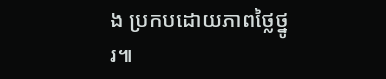ង ប្រកបដោយភាពថ្លៃថ្នូរ៕